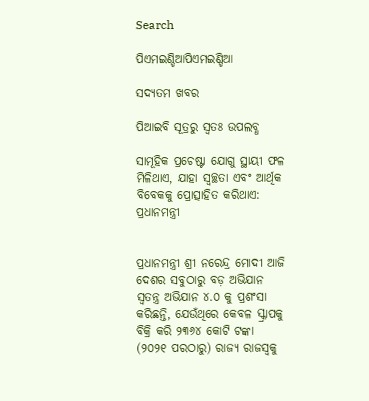Search

ପିଏମଇଣ୍ଡିଆପିଏମଇଣ୍ଡିଆ

ସଦ୍ୟତମ ଖବର

ପିଆଇବି ସୂତ୍ରରୁ ସ୍ବତଃ ଉପଲବ୍ଧ

ସାମୂହିକ ପ୍ରଚେଷ୍ଟା ଯୋଗୁ ସ୍ଥାୟୀ ଫଳ ମିଳିଥାଏ, ଯାହା ସ୍ୱଚ୍ଛତା ଏବଂ ଆର୍ଥିକ ବିବେକକୁ ପ୍ରୋତ୍ସାହିତ କରିଥାଏ: ପ୍ରଧାନମନ୍ତ୍ରୀ


ପ୍ରଧାନମନ୍ତ୍ରୀ ଶ୍ରୀ ନରେନ୍ଦ୍ର ମୋଦୀ ଆଜି ଦେଶର ସବୁଠାରୁ ବଡ଼ ଅଭିଯାନ ସ୍ୱତନ୍ତ୍ର ଅଭିଯାନ ୪.୦ କୁ ପ୍ରଶଂସା କରିଛନ୍ତି, ଯେଉଁଥିରେ କେବଳ ସ୍କ୍ରାପକୁ ବିକ୍ରି କରି ୨୩୬୪ କୋଟି ଟଙ୍କା (୨୦୨୧ ପରଠାରୁ) ରାଜ୍ୟ ରାଜସ୍ୱକୁ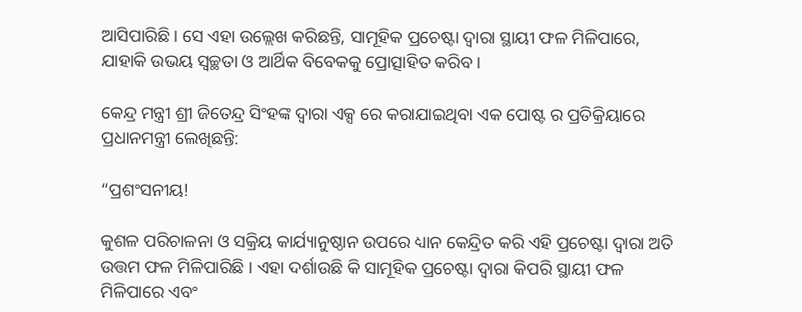ଆସିପାରିଛି । ସେ ଏହା ଉଲ୍ଲେଖ କରିଛନ୍ତି, ସାମୂହିକ ପ୍ରଚେଷ୍ଟା ଦ୍ୱାରା ସ୍ଥାୟୀ ଫଳ ମିଳିପାରେ, ଯାହାକି ଉଭୟ ସ୍ୱଚ୍ଛତା ଓ ଆର୍ଥିକ ବିବେକକୁ ପ୍ରୋତ୍ସାହିତ କରିବ ।

କେନ୍ଦ୍ର ମନ୍ତ୍ରୀ ଶ୍ରୀ ଜିତେନ୍ଦ୍ର ସିଂହଙ୍କ ଦ୍ୱାରା ଏକ୍ସ ରେ କରାଯାଇଥିବା ଏକ ପୋଷ୍ଟ ର ପ୍ରତିକ୍ରିୟାରେ ପ୍ରଧାନମନ୍ତ୍ରୀ ଲେଖିଛନ୍ତି:

“ପ୍ରଶଂସନୀୟ!

କୁଶଳ ପରିଚାଳନା ଓ ସକ୍ରିୟ କାର୍ଯ୍ୟାନୁଷ୍ଠାନ ଉପରେ ଧ୍ୟାନ କେନ୍ଦ୍ରିତ କରି ଏହି ପ୍ରଚେଷ୍ଟା ଦ୍ୱାରା ଅତି ଉତ୍ତମ ଫଳ ମିଳିପାରିଛି । ଏହା ଦର୍ଶାଉଛି କି ସାମୂହିକ ପ୍ରଚେଷ୍ଟା ଦ୍ୱାରା କିପରି ସ୍ଥାୟୀ ଫଳ ମିଳିପାରେ ଏବଂ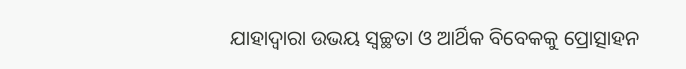ଯାହାଦ୍ୱାରା ଉଭୟ ସ୍ୱଚ୍ଛତା ଓ ଆର୍ଥିକ ବିବେକକୁ ପ୍ରୋତ୍ସାହନ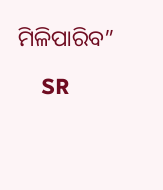ମିଳିପାରିବ”

    SR